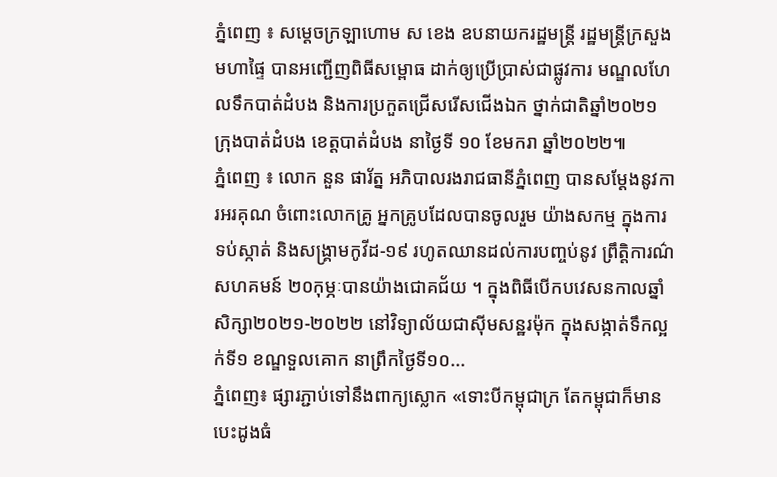ភ្នំពេញ ៖ សម្ដេចក្រឡាហោម ស ខេង ឧបនាយករដ្ឋមន្ដ្រី រដ្ឋមន្ដ្រីក្រសួងមហាផ្ទៃ បានអញ្ជើញពិធីសម្ពោធ ដាក់ឲ្យប្រើប្រាស់ជាផ្លូវការ មណ្ឌលហែលទឹកបាត់ដំបង និងការប្រកួតជ្រើសរើសជើងឯក ថ្នាក់ជាតិឆ្នាំ២០២១ ក្រុងបាត់ដំបង ខេត្តបាត់ដំបង នាថ្ងៃទី ១០ ខែមករា ឆ្នាំ២០២២៕
ភ្នំពេញ ៖ លោក នួន ផារ័ត្ន អភិបាលរងរាជធានីភ្នំពេញ បានសម្ដែងនូវការអរគុណ ចំពោះលោកគ្រូ អ្នកគ្រូបដែលបានចូលរួម យ៉ាងសកម្ម ក្នុងការទប់ស្កាត់ និងសង្រ្គាមកូវីដ-១៩ រហូតឈានដល់ការបញ្ចប់នូវ ព្រឹត្តិការណ៌សហគមន៍ ២០កុម្ភៈបានយ៉ាងជោគជ័យ ។ ក្នុងពិធីបើកបវេសនកាលឆ្នាំ សិក្សា២០២១-២០២២ នៅវិទ្យាល័យជាស៊ីមសន្ឋរម៉ុក ក្នុងសង្កាត់ទឹកល្អក់ទី១ ខណ្ឌទួលគោក នាព្រឹកថ្ងៃទី១០...
ភ្នំពេញ៖ ផ្សារភ្ជាប់ទៅនឹងពាក្យស្លោក «ទោះបីកម្ពុជាក្រ តែកម្ពុជាក៏មាន បេះដូងធំ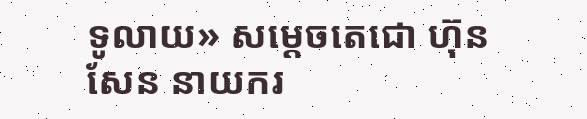ទូលាយ» សម្ដេចតេជោ ហ៊ុន សែន នាយករ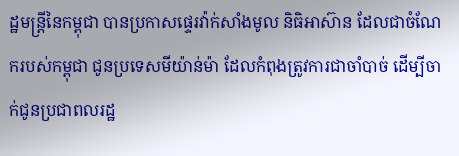ដ្ឋមន្រ្តីនៃកម្ពុជា បានប្រកាសផ្ទេរវ៉ាក់សាំងមូល និធិអាស៊ាន ដែលជាចំណែករបស់កម្ពុជា ជូនប្រទេសមីយ៉ាន់ម៉ា ដែលកំពុងត្រូវការជាចាំបាច់ ដើម្បីចាក់ជូនប្រជាពលរដ្ឋ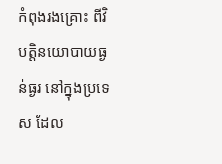កំពុងរងគ្រោះ ពីវិបត្តិនយោបាយធ្ងន់ធ្ងរ នៅក្នុងប្រទេស ដែល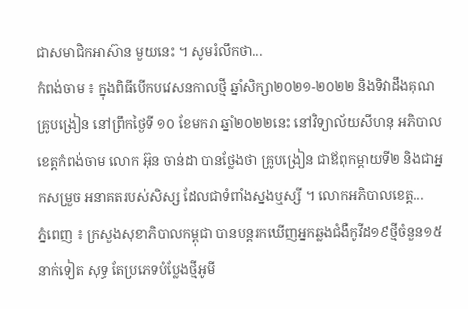ជាសមាជិកអាស៊ាន មួយនេះ ។ សូមរំលឹកថា...
កំពង់ចាម ៖ ក្នុងពិធីបើកបវេសនកាលថ្មី ឆ្នាំសិក្សា២០២១-២០២២ និងទិវាដឹងគុណគ្រូបង្រៀន នៅព្រឹកថ្ងៃទី ១០ ខែមករា ឆ្នាំ២០២២នេះ នៅវិទ្យាល័យសីហនុ អភិបាលខេត្តកំពង់ចាម លោក អ៊ុន ចាន់ដា បានថ្លែងថា គ្រូបង្រៀន ជាឪពុកម្តាយទី២ និងជាអ្នកសម្រួច អនាគតរបស់សិស្ស ដែលជាទំពាំងស្នងឬស្សី ។ លោកអភិបាលខេត្ត...
ភ្នំពេញ ៖ ក្រសួងសុខាភិបាលកម្ពុជា បានបន្តរកឃើញអ្នកឆ្លងជំងឺកូវីដ១៩ថ្មីចំនួន១៥នាក់ទៀត សុទ្ធ តែប្រភេទបំប្លែងថ្មីអូមី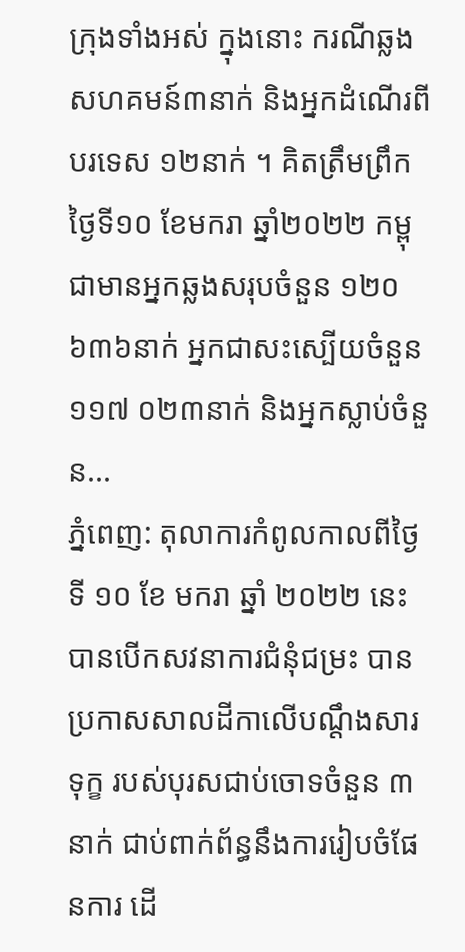ក្រុងទាំងអស់ ក្នុងនោះ ករណីឆ្លងសហគមន៍៣នាក់ និងអ្នកដំណើរពីបរទេស ១២នាក់ ។ គិតត្រឹមព្រឹក ថ្ងៃទី១០ ខែមករា ឆ្នាំ២០២២ កម្ពុជាមានអ្នកឆ្លងសរុបចំនួន ១២០ ៦៣៦នាក់ អ្នកជាសះស្បើយចំនួន ១១៧ ០២៣នាក់ និងអ្នកស្លាប់ចំនួន...
ភ្នំពេញ: តុលាការកំពូលកាលពីថ្ងៃទី ១០ ខែ មករា ឆ្នាំ ២០២២ នេះ បានបើកសវនាការជំនុំជម្រះ បានប្រកាសសាលដីកាលើបណ្តឹងសារទុក្ខ របស់បុរសជាប់ចោទចំនួន ៣នាក់ ជាប់ពាក់ព័ន្ធនឹងការរៀបចំផែនការ ដើ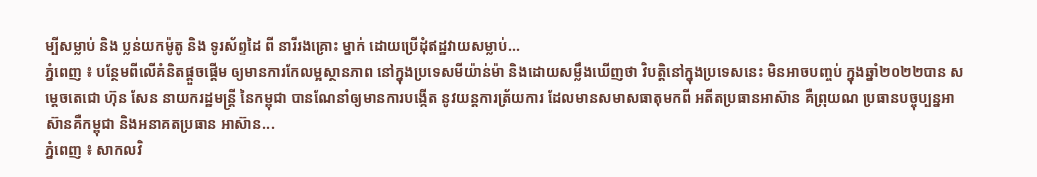ម្បីសម្លាប់ និង ប្លន់យកម៉ូតូ និង ទូរស័ព្ទដៃ ពី នារីរងគ្រោះ ម្នាក់ ដោយប្រើដុំឥដ្ឋវាយសម្លាប់...
ភ្នំពេញ ៖ បន្ថែមពីលើគំនិតផ្ដួចផ្ដើម ឲ្យមានការកែលម្អស្ថានភាព នៅក្នុងប្រទេសមីយ៉ាន់ម៉ា និងដោយសម្លឹងឃើញថា វិបត្តិនៅក្នុងប្រទេសនេះ មិនអាចបញ្ចប់ ក្នុងឆ្នាំ២០២២បាន សម្ដេចតេជោ ហ៊ុន សែន នាយករដ្ឋមន្រ្តី នៃកម្ពុជា បានណែនាំឲ្យមានការបង្កើត នូវយន្តការត្រ័យការ ដែលមានសមាសធាតុមកពី អតីតប្រធានអាស៊ាន គឺព្រុយណ ប្រធានបច្ចុប្បន្នអាស៊ានគឺកម្ពុជា និងអនាគតប្រធាន អាស៊ាន...
ភ្នំពេញ ៖ សាកលវិ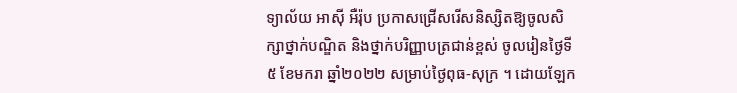ទ្យាល័យ អាស៊ី អឺរ៉ុប ប្រកាសជ្រើសរើសនិស្សិតឱ្យចូលសិក្សាថ្នាក់បណ្ឌិត និងថ្នាក់បរិញ្ញាបត្រជាន់ខ្ពស់ ចូលរៀនថ្ងៃទី៥ ខែមករា ឆ្នាំ២០២២ សម្រាប់ថ្ងៃពុធ-សុក្រ ។ ដោយឡែក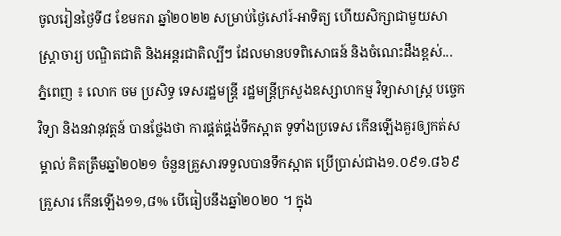ចូលរៀនថ្ងៃទី៨ ខែមករា ឆ្នាំ២០២២ សម្រាប់ថ្ងៃសៅរ៍-អាទិត្យ ហើយសិក្សាជាមួយសាស្រ្តាចារ្យ បណ្ឌិតជាតិ និងអន្តរជាតិល្បីៗ ដែលមានបទពិសោធន៍ និងចំណេះដឹងខ្ពស់...
ភ្នំពេញ ៖ លោក ចម ប្រសិទ្ធ ទេសរដ្ឋមន្ត្រី រដ្ឋមន្រ្តីក្រសួងឧស្សាហកម្ម វិទ្យាសាស្ត្រ បច្ចេកវិទ្យា និងនវានុវត្តន៍ បានថ្លែងថា ការផ្គត់ផ្គង់ទឹកស្អាត ទូទាំងប្រទេស កើនឡើងគួរឲ្យកត់សម្គាល់ គិតត្រឹមឆ្នាំ២០២១ ចំនួនគ្រួសារទទួលបានទឹកស្អាត ប្រើប្រាស់ជាង១.០៩១.៨៦៩គ្រួសារ កើនឡើង១១,៨% បើធៀបនឹងឆ្នាំ២០២០ ។ ក្នុង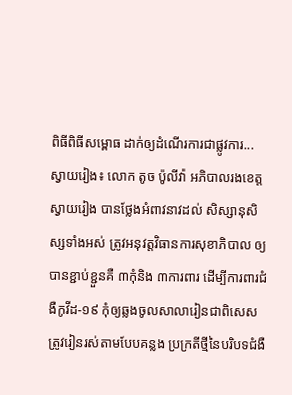ពិធីពិធីសម្ពោធ ដាក់ឲ្យដំណើរការជាផ្លូវការ...
ស្វាយរៀង៖ លោក តូច ប៉ូលីវ៉ា អភិបាលរងខេត្តស្វាយរៀង បានថ្លែងអំពាវនាវដល់ សិស្សានុសិស្សទាំងអស់ ត្រូវអនុវត្តវិធានការសុខាភិបាល ឲ្យបានខ្ជាប់ខ្ជួនគឺ ៣កុំនិង ៣ការពារ ដើម្បីការពារជំងឺកូវីដ-១៩ កុំឲ្យឆ្លងចូលសាលារៀនជាពិសេស ត្រូវរៀនរស់តាមបែបគន្លង ប្រក្រតីថ្មីនៃបរិបទជំងឺ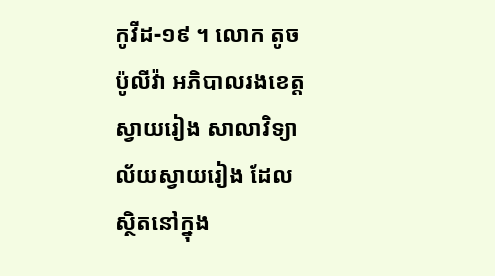កូវីដ-១៩ ។ លោក តូច ប៉ូលីវ៉ា អភិបាលរងខេត្តស្វាយរៀង សាលាវិទ្យាល័យស្វាយរៀង ដែលស្ថិតនៅក្នុង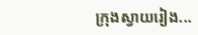ក្រុងស្វាយរៀង...